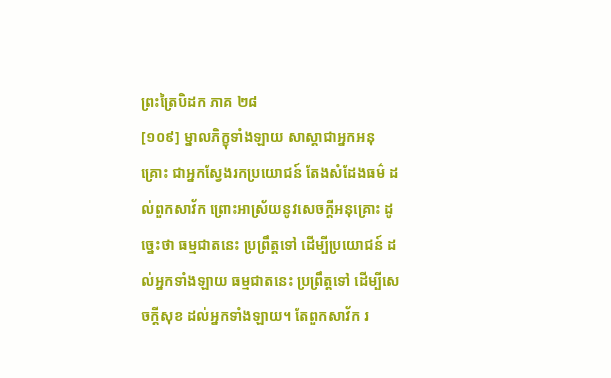ព្រះត្រៃបិដក ភាគ ២៨
[១០៩] ម្នាលភិក្ខុទាំងឡាយ សាស្តាជាអ្នកអនុគ្រោះ ជាអ្នកស្វែងរកប្រយោជន៍ តែងសំដែងធម៌ ដល់ពួកសាវ័ក ព្រោះអាស្រ័យនូវសេចក្តីអនុគ្រោះ ដូច្នេះថា ធម្មជាតនេះ ប្រព្រឹត្តទៅ ដើម្បីប្រយោជន៍ ដល់អ្នកទាំងឡាយ ធម្មជាតនេះ ប្រព្រឹត្តទៅ ដើម្បីសេចក្តីសុខ ដល់អ្នកទាំងឡាយ។ តែពួកសាវ័ក រ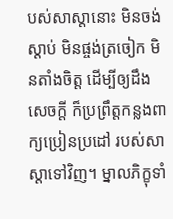បស់សាស្តានោះ មិនចង់ស្តាប់ មិនផ្ចង់ត្រចៀក មិនតាំងចិត្ត ដើម្បីឲ្យដឹងសេចក្តី ក៏ប្រព្រឹត្តកន្លងពាក្យប្រៀនប្រដៅ របស់សាស្តាទៅវិញ។ ម្នាលភិក្ខុទាំ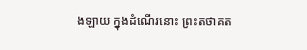ងឡាយ ក្នុងដំណើរនោះ ព្រះតថាគត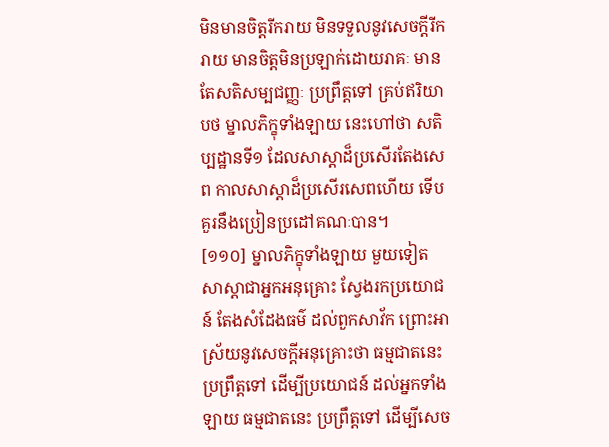មិនមានចិត្តរីករាយ មិនទទួលនូវសេចក្តីរីករាយ មានចិត្តមិនប្រឡាក់ដោយរាគៈ មានតែសតិសម្បជញ្ញៈ ប្រព្រឹត្តទៅ គ្រប់ឥរិយាបថ ម្នាលភិក្ខុទាំងឡាយ នេះហៅថា សតិប្បដ្ឋានទី១ ដែលសាស្តាដ៏ប្រសើរតែងសេព កាលសាស្តាដ៏ប្រសើរសេពហើយ ទើបគួរនឹងប្រៀនប្រដៅគណៈបាន។
[១១០] ម្នាលភិក្ខុទាំងឡាយ មួយទៀត សាស្តាជាអ្នកអនុគ្រោះ ស្វែងរកប្រយោជន៍ តែងសំដែងធម៌ ដល់ពួកសាវ័ក ព្រោះអាស្រ័យនូវសេចក្តីអនុគ្រោះថា ធម្មជាតនេះ ប្រព្រឹត្តទៅ ដើម្បីប្រយោជន៍ ដល់អ្នកទាំងឡាយ ធម្មជាតនេះ ប្រព្រឹត្តទៅ ដើម្បីសេច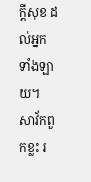ក្តីសុខ ដល់អ្នកទាំងឡាយ។ សាវ័កពួកខ្លះ រ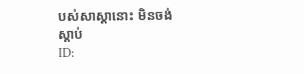បស់សាស្តានោះ មិនចង់ស្តាប់
ID: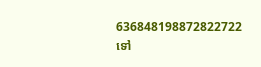636848198872822722
ទៅ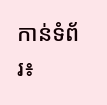កាន់ទំព័រ៖